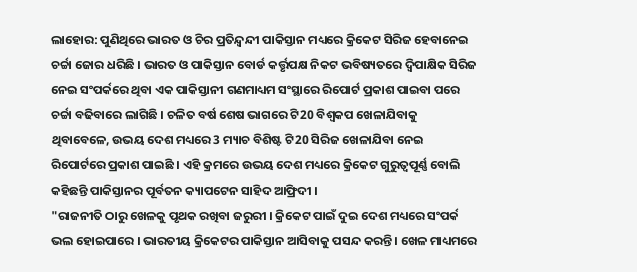ଲାହୋର: ପୁଣିଥିରେ ଭାରତ ଓ ଚିର ପ୍ରତିନ୍ଦ୍ବନ୍ଦୀ ପାକିସ୍ତାନ ମଧ୍ୟରେ କ୍ରିକେଟ ସିରିଜ ହେବାନେଇ ଚର୍ଚ୍ଚା ଜୋର ଧରିଛି । ଭାରତ ଓ ପାକିସ୍ତାନ ବୋର୍ଡ କର୍ତ୍ତୃପକ୍ଷ ନିକଟ ଭବିଷ୍ୟତରେ ଦ୍ବିପାକ୍ଷିକ ସିରିଜ ନେଇ ସଂପର୍କରେ ଥିବା ଏକ ପାକିସ୍ତାନୀ ଗଣମାଧ୍ୟମ ସଂସ୍ଥାରେ ରିପୋର୍ଟ ପ୍ରକାଶ ପାଇବା ପରେ ଚର୍ଚ୍ଚା ବଢିବାରେ ଲାଗିଛି । ଚଳିତ ବର୍ଷ ଶେଷ ଭାଗରେ ଟି20 ବିଶ୍ବକପ ଖେଳାଯିବାକୁ ଥିବାବେଳେ, ଉଭୟ ଦେଶ ମଧ୍ୟରେ 3 ମ୍ୟାଚ ବିଶିଷ୍ଟ ଟି20 ସିରିଜ ଖେଳାଯିବା ନେଇ ରିପୋର୍ଟରେ ପ୍ରକାଶ ପାଇଛି । ଏହି କ୍ରମରେ ଉଭୟ ଦେଶ ମଧ୍ୟରେ କ୍ରିକେଟ ଗୁରୁତ୍ବପୂର୍ଣ୍ଣ ବୋଲି କହିଛନ୍ତି ପାକିସ୍ତାନର ପୂର୍ବତନ କ୍ୟାପଟେନ ସାହିଦ ଆଫ୍ରିଦୀ ।
"ରାଜନୀତି ଠାରୁ ଖେଳକୁ ପୃଥକ ରଖିବା ଜରୁରୀ । କ୍ରିକେଟ ପାଇଁ ଦୁଇ ଦେଶ ମଧ୍ୟରେ ସଂପର୍କ ଭଲ ହୋଇପାରେ । ଭାରତୀୟ କ୍ରିକେଟର ପାକିସ୍ତାନ ଆସିବାକୁ ପସନ୍ଦ କରନ୍ତି । ଖେଳ ମାଧ୍ୟମରେ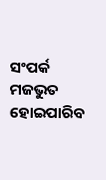ସଂପର୍କ ମଜଭୁତ ହୋଇପାରିବ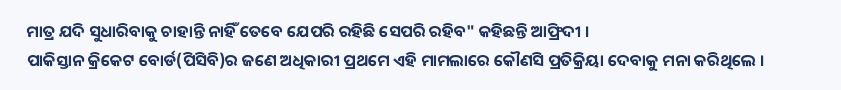ମାତ୍ର ଯଦି ସୁଧାରିବାକୁ ଚାହାନ୍ତି ନାହିଁ ତେବେ ଯେପରି ରହିଛି ସେପରି ରହିବ" କହିଛନ୍ତି ଆଫ୍ରିଦୀ ।
ପାକିସ୍ତାନ କ୍ରିକେଟ ବୋର୍ଡ(ପିସିବି)ର ଜଣେ ଅଧିକାରୀ ପ୍ରଥମେ ଏହି ମାମଲାରେ କୌଣସି ପ୍ରତିକ୍ରିୟା ଦେବାକୁ ମନା କରିଥିଲେ ।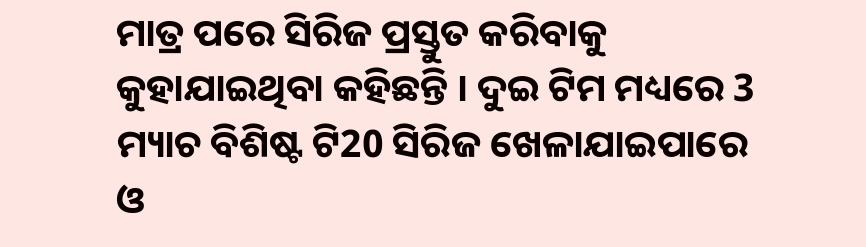ମାତ୍ର ପରେ ସିରିଜ ପ୍ରସ୍ତୁତ କରିବାକୁ କୁହାଯାଇଥିବା କହିଛନ୍ତି । ଦୁଇ ଟିମ ମଧ୍ୟରେ 3 ମ୍ୟାଚ ବିଶିଷ୍ଟ ଟି20 ସିରିଜ ଖେଳାଯାଇପାରେ ଓ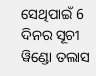ସେଥିପାଇଁ 6 ଦିନର ସୂଚୀ ୱିଣ୍ଡୋ ତଲାସ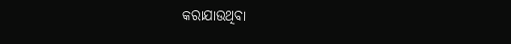କରାଯାଉଥିବା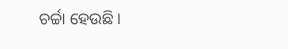ଚର୍ଚ୍ଚା ହେଉଛି ।